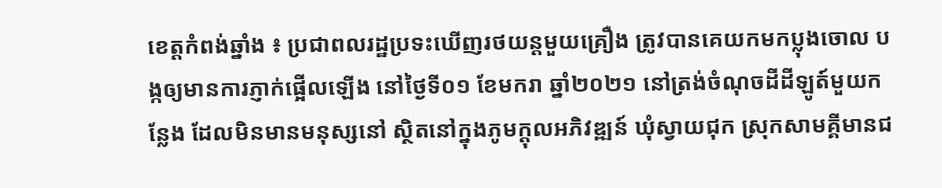ខេត្តកំពង់ឆ្នាំង ៖ ប្រជាពលរដ្ឋប្រទះឃើញរថយន្តមួយគ្រឿង ត្រូវបានគេយកមកប្លុងចោល បង្កឲ្យមានការភ្ញាក់ផ្អើលឡើង នៅថ្ងៃទី០១ ខែមករា ឆ្នាំ២០២១ នៅត្រង់ចំណុចដីដីឡូត៍មួយកន្លែង ដែលមិនមានមនុស្សនៅ ស្ថិតនៅក្នុងភូមក្តុលអភិវឌ្ឍន៍ ឃុំស្វាយជុក ស្រុកសាមគ្គីមានជ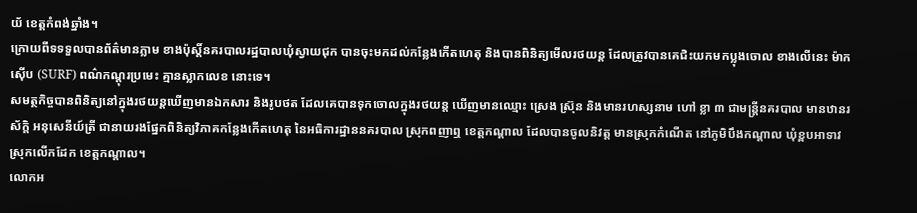យ័ ខេត្តកំពង់ឆ្នាំង។
ក្រោយពីទទទួលបានព័ត៌មានភ្លាម ខាងប៉ុស្តិ៍នគរបាលរដ្ឋបាលឃុំស្វាយជុក បានចុះមកដល់កន្លែងកើតហេតុ និងបានពិនិត្យមើលរថយន្ត ដែលត្រូវបានគេជិះយកមកប្លុងចោល ខាងលើនេះ ម៉ាក ស៊ើប (SURF) ពណ៌កណ្ដុរប្រមេះ គ្មានស្លាកលេខ នោះទេ។
សមត្ថកិច្ចបានពិនិត្យនៅក្នុងរថយន្តឃើញមានឯកសារ និងរូបថត ដែលគេបានទុកចោលក្នុងរថយន្ត ឃើញមានឈ្មោះ ស្រេង ស្រ៊ុន និងមានរហស្សនាម ហៅ ខ្លា ៣ ជាមន្ត្រីនគរបាល មានឋានរស័ក្តិ អនុសេនីយ៍ត្រី ជានាយរងផ្នែកពិនិត្យវិភាគកន្លែងកើតហេតុ នៃអធិការដ្ឋាននគរបាល ស្រុកពញាឮ ខេត្តកណ្តាល ដែលបានចូលនិវត្ត មានស្រុកកំណើត នៅភូមិបឹងកណ្តាល ឃុំខ្ពបអាទាវ ស្រុកលើកដែក ខេត្តកណ្តាល។
លោកអ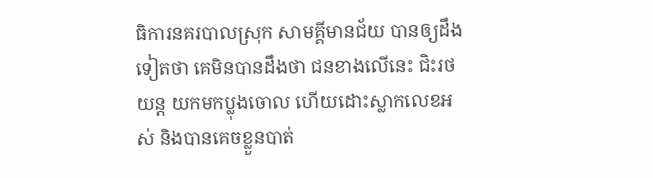ធិការនគរបាលស្រុក សាមគ្គីមានជ័យ បានឲ្យដឹងទៀតថា គេមិនបានដឹងថា ជនខាងលើនេះ ជិះរថយន្ត យកមកប្លុងចោល ហើយដោះស្លាកលេខអស់ និងបានគេចខ្លួនបាត់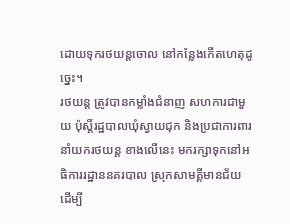ដោយទុករថយន្តចោល នៅកន្លែងកើតហេតុដូច្នេះ។
រថយន្ត ត្រូវបានកម្លាំងជំនាញ សហការជាមួយ ប៉ុស្តិ៍រដ្ឋបាលឃុំស្វាយជុក និងប្រជាការពារ នាំយករថយន្ត ខាងលើនេះ មករក្សាទុកនៅអធិការរដ្ឋាននគរបាល ស្រុកសាមគ្គីមានជ័យ ដើម្បី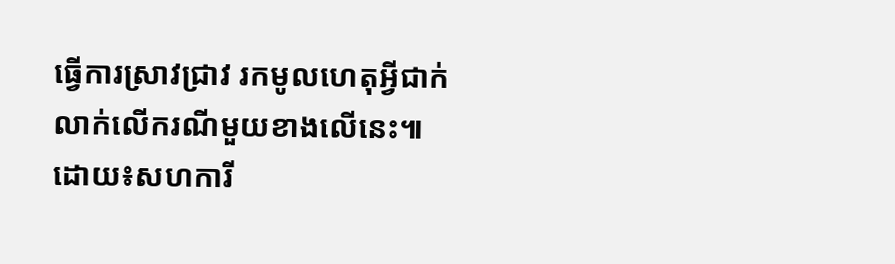ធ្វើការស្រាវជ្រាវ រកមូលហេតុអ្វីជាក់លាក់លើករណីមួយខាងលើនេះ៕ដោយ៖សហការី